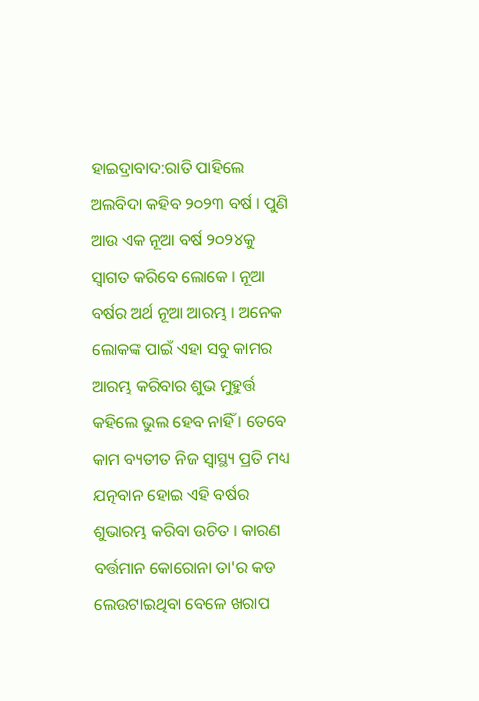ହାଇଦ୍ରାବାଦ:ରାତି ପାହିଲେ ଅଲବିଦା କହିବ ୨୦୨୩ ବର୍ଷ । ପୁଣି ଆଉ ଏକ ନୂଆ ବର୍ଷ ୨୦୨୪କୁ ସ୍ବାଗତ କରିବେ ଲୋକେ । ନୂଆ ବର୍ଷର ଅର୍ଥ ନୂଆ ଆରମ୍ଭ । ଅନେକ ଲୋକଙ୍କ ପାଇଁ ଏହା ସବୁ କାମର ଆରମ୍ଭ କରିବାର ଶୁଭ ମୁହୁର୍ତ୍ତ କହିଲେ ଭୁଲ ହେବ ନାହିଁ । ତେବେ କାମ ବ୍ୟତୀତ ନିଜ ସ୍ବାସ୍ଥ୍ୟ ପ୍ରତି ମଧ୍ୟ ଯତ୍ନବାନ ହୋଇ ଏହି ବର୍ଷର ଶୁଭାରମ୍ଭ କରିବା ଉଚିତ । କାରଣ ବର୍ତ୍ତମାନ କୋରୋନା ତା'ର କଡ ଲେଉଟାଇଥିବା ବେଳେ ଖରାପ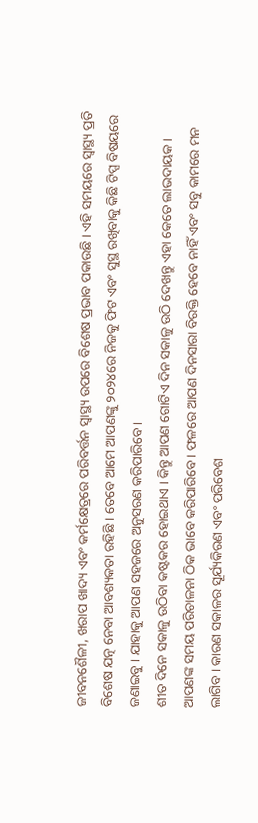ଜୀବନଶୈଳୀ, ଖରାପ ଖାଦ୍ୟ ଏବଂ କର୍ମକ୍ଷେତ୍ରରେ ପରିବର୍ତ୍ତନ ସ୍ବାସ୍ଥ୍ୟ ଉପରେ ବିଶେଷ ପ୍ରଭାବ ପକାଉଛି । ଏହି ସମୟରେ ସ୍ବାସ୍ଥ୍ୟ ପ୍ରତି ବିଶେଷ ଯତ୍ନ ନେବା ଆବଶ୍ୟକତା ରହିଛି । ତେବେ ଆମେ ଆପଣଙ୍କୁ ୨୦୨୪ରେ ନିଜକୁ ଫିଟ ଏବଂ ସୁସ୍ଥ ରଖିବାକୁ କିଛି ଟିପ୍ସ ବିଷୟରେ ଜଣାଇବୁ । ଯାହାକୁ ଆପଣ ସହଜରେ ଅନୁସରଣ କରିପାରିବେ ।
ଶୀତ ଦିନେ ସକାଳୁ ଉଠିବା କଷ୍ଟକର ହୋଇଥାଏ । କିନ୍ତୁ ଆପଣ ଗୋଟିଏ ଦିନ ସକାଳୁ ଉଠି ଦେଖନ୍ତୁ ଏହା କେତେ ଲାଭଦାୟକ । ଆପଣଙ୍କ ସମୟ ପରିଚାଳନା ଠିକ ଭାବେ କରିପାରିବେ । ଫଳରେ ଆପଣ ଦିନସାରା ବିରକ୍ତି ହେବେ ନାହିଁ ଏବଂ ସବୁ କାମରେ ମନ ଲାଗିବ । କାରଣ ସକାଳର ସୂର୍ଯ୍ୟକିରଣ ଏବଂ ପରିବେଶ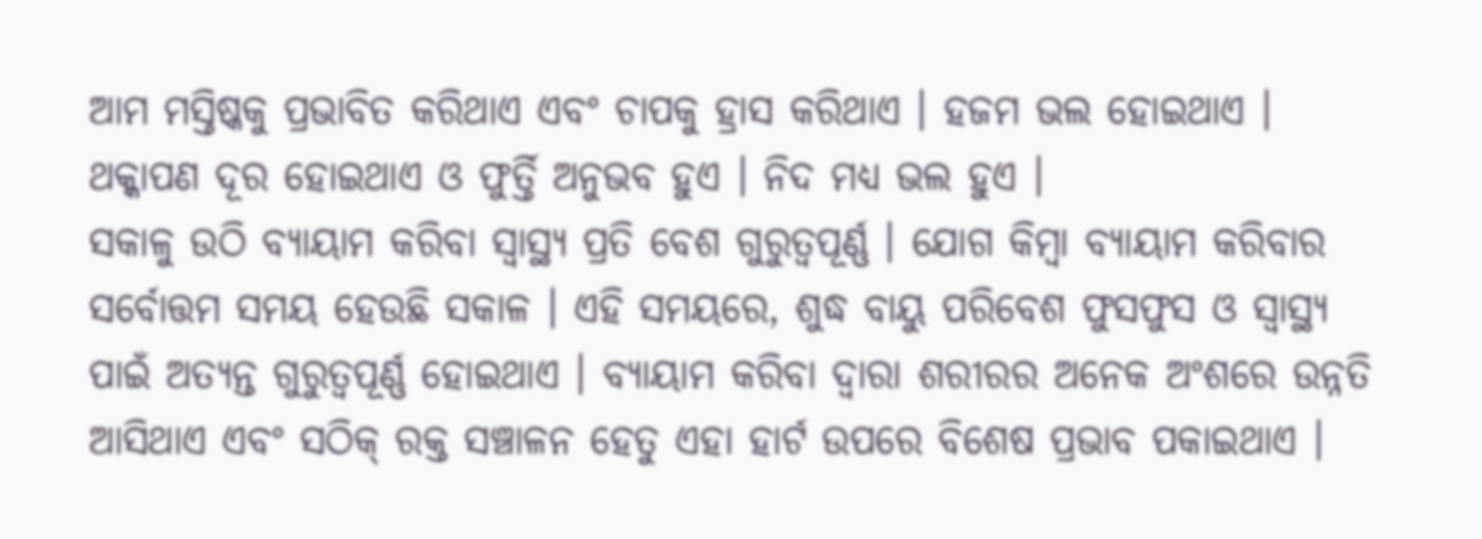ଆମ ମସ୍ତିଷ୍କକୁ ପ୍ରଭାବିତ କରିଥାଏ ଏବଂ ଚାପକୁ ହ୍ରାସ କରିଥାଏ । ହଜମ ଭଲ ହୋଇଥାଏ । ଥକ୍କାପଣ ଦୂର ହୋଇଥାଏ ଓ ଫୁର୍ତ୍ତି ଅନୁଭବ ହୁଏ । ନିଦ ମଧ୍ୟ ଭଲ ହୁଏ ।
ସକାଳୁ ଉଠି ବ୍ୟାୟାମ କରିବା ସ୍ବାସ୍ଥ୍ୟ ପ୍ରତି ବେଶ ଗୁରୁତ୍ବପୂର୍ଣ୍ଣ । ଯୋଗ କିମ୍ବା ବ୍ୟାୟାମ କରିବାର ସର୍ବୋତ୍ତମ ସମୟ ହେଉଛି ସକାଳ । ଏହି ସମୟରେ, ଶୁଦ୍ଧ ବାୟୁ ପରିବେଶ ଫୁସଫୁସ ଓ ସ୍ୱାସ୍ଥ୍ୟ ପାଇଁ ଅତ୍ୟନ୍ତ ଗୁରୁତ୍ୱପୂର୍ଣ୍ଣ ହୋଇଥାଏ । ବ୍ୟାୟାମ କରିବା ଦ୍ବାରା ଶରୀରର ଅନେକ ଅଂଶରେ ଉନ୍ନତି ଆସିଥାଏ ଏବଂ ସଠିକ୍ ରକ୍ତ ସଞ୍ଚାଳନ ହେତୁ ଏହା ହାର୍ଟ ଉପରେ ବିଶେଷ ପ୍ରଭାବ ପକାଇଥାଏ ।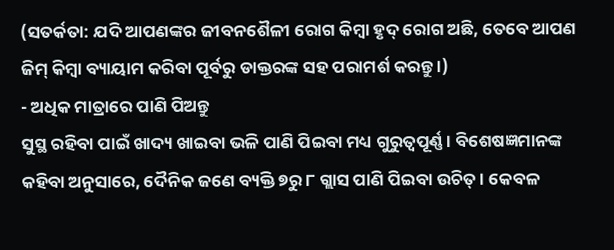(ସତର୍କତା: ଯଦି ଆପଣଙ୍କର ଜୀବନଶୈଳୀ ରୋଗ କିମ୍ବା ହୃଦ୍ ରୋଗ ଅଛି, ତେବେ ଆପଣ ଜିମ୍ କିମ୍ବା ବ୍ୟାୟାମ କରିବା ପୂର୍ବରୁ ଡାକ୍ତରଙ୍କ ସହ ପରାମର୍ଶ କରନ୍ତୁ ।)
- ଅଧିକ ମାତ୍ରାରେ ପାଣି ପିଅନ୍ତୁ
ସୁସ୍ଥ ରହିବା ପାଇଁ ଖାଦ୍ୟ ଖାଇବା ଭଳି ପାଣି ପିଇବା ମଧ୍ୟ ଗୁରୁତ୍ୱପୂର୍ଣ୍ଣ । ବିଶେଷଜ୍ଞମାନଙ୍କ କହିବା ଅନୁସାରେ, ଦୈନିକ ଜଣେ ବ୍ୟକ୍ତି ୭ରୁ ୮ ଗ୍ଲାସ ପାଣି ପିଇବା ଉଚିତ୍ । କେବଳ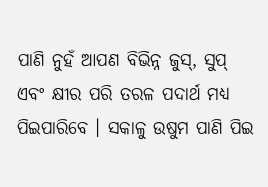ପାଣି ନୁହଁ ଆପଣ ବିଭିନ୍ନ ଜୁସ୍, ସୁପ୍ ଏବଂ କ୍ଷୀର ପରି ତରଳ ପଦାର୍ଥ ମଧ୍ୟ ପିଇପାରିବେ । ସକାଳୁ ଉଷୁମ ପାଣି ପିଇ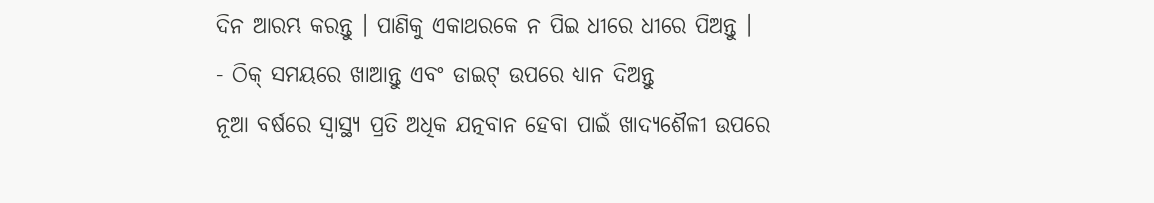ଦିନ ଆରମ୍ଭ କରନ୍ତୁ । ପାଣିକୁ ଏକାଥରକେ ନ ପିଇ ଧୀରେ ଧୀରେ ପିଅନ୍ତୁ ।
- ଠିକ୍ ସମୟରେ ଖାଆନ୍ତୁ ଏବଂ ଡାଇଟ୍ ଉପରେ ଧ୍ୟାନ ଦିଅନ୍ତୁ
ନୂଆ ବର୍ଷରେ ସ୍ବାସ୍ଥ୍ୟ ପ୍ରତି ଅଧିକ ଯତ୍ନବାନ ହେବା ପାଇଁ ଖାଦ୍ୟଶୈଳୀ ଉପରେ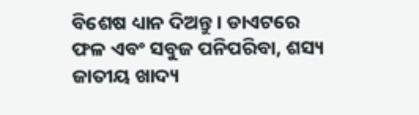ବିଶେଷ ଧ୍ୟାନ ଦିଅନ୍ତୁ । ଡାଏଟରେ ଫଳ ଏବଂ ସବୁଜ ପନିପରିବା, ଶସ୍ୟ ଜାତୀୟ ଖାଦ୍ୟ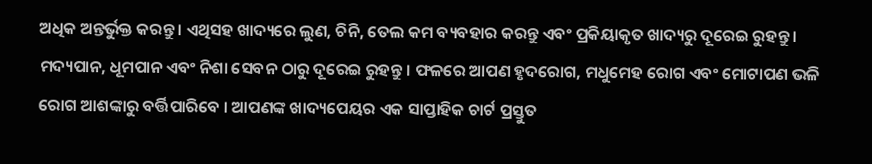ଅଧିକ ଅନ୍ତର୍ଭୁକ୍ତ କରନ୍ତୁ । ଏଥିସହ ଖାଦ୍ୟରେ ଲୁଣ, ଚିନି, ତେଲ କମ ବ୍ୟବହାର କରନ୍ତୁ ଏବଂ ପ୍ରକିୟାକୃତ ଖାଦ୍ୟରୁ ଦୂରେଇ ରୁହନ୍ତୁ । ମଦ୍ୟପାନ, ଧୂମପାନ ଏବଂ ନିଶା ସେବନ ଠାରୁ ଦୂରେଇ ରୁହନ୍ତୁ । ଫଳରେ ଆପଣ ହୃଦରୋଗ, ମଧୁମେହ ରୋଗ ଏବଂ ମୋଟାପଣ ଭଳି ରୋଗ ଆଶଙ୍କାରୁ ବର୍ତ୍ତିପାରିବେ । ଆପଣଙ୍କ ଖାଦ୍ୟପେୟର ଏକ ସାପ୍ତାହିକ ଚାର୍ଟ ପ୍ରସ୍ତୁତ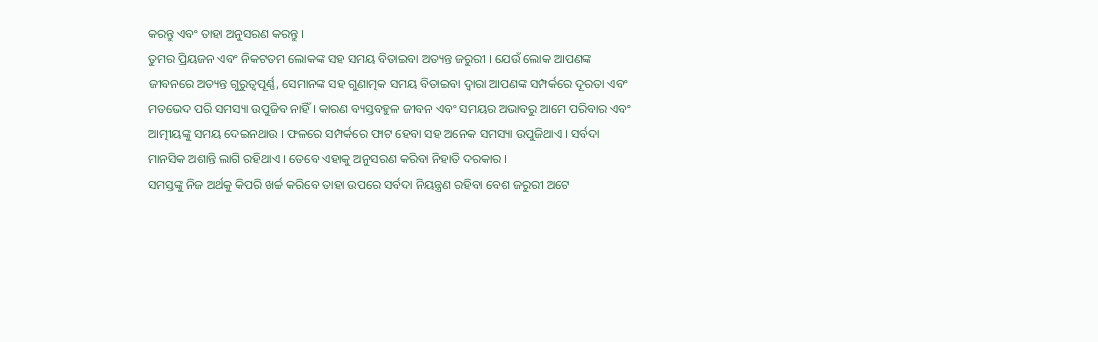କରନ୍ତୁ ଏବଂ ତାହା ଅନୁସରଣ କରନ୍ତୁ ।
ତୁମର ପ୍ରିୟଜନ ଏବଂ ନିକଟତମ ଲୋକଙ୍କ ସହ ସମୟ ବିତାଇବା ଅତ୍ୟନ୍ତ ଜରୁରୀ । ଯେଉଁ ଲୋକ ଆପଣଙ୍କ ଜୀବନରେ ଅତ୍ୟନ୍ତ ଗୁରୁତ୍ବପୂର୍ଣ୍ଣ, ସେମାନଙ୍କ ସହ ଗୁଣାତ୍ମକ ସମୟ ବିତାଇବା ଦ୍ବାରା ଆପଣଙ୍କ ସମ୍ପର୍କରେ ଦୂରତା ଏବଂ ମତଭେଦ ପରି ସମସ୍ୟା ଉପୁଜିବ ନାହିଁ । କାରଣ ବ୍ୟସ୍ତବହୁଳ ଜୀବନ ଏବଂ ସମୟର ଅଭାବରୁ ଆମେ ପରିବାର ଏବଂ ଆତ୍ମୀୟଙ୍କୁ ସମୟ ଦେଇନଥାଉ । ଫଳରେ ସମ୍ପର୍କରେ ଫାଟ ହେବା ସହ ଅନେକ ସମସ୍ୟା ଉପୁଜିଥାଏ । ସର୍ବଦା ମାନସିକ ଅଶାନ୍ତି ଲାଗି ରହିଥାଏ । ତେବେ ଏହାକୁ ଅନୁସରଣ କରିବା ନିହାତି ଦରକାର ।
ସମସ୍ତଙ୍କୁ ନିଜ ଅର୍ଥକୁ କିପରି ଖର୍ଚ୍ଚ କରିବେ ତାହା ଉପରେ ସର୍ବଦା ନିୟନ୍ତ୍ରଣ ରହିବା ବେଶ ଜରୁରୀ ଅଟେ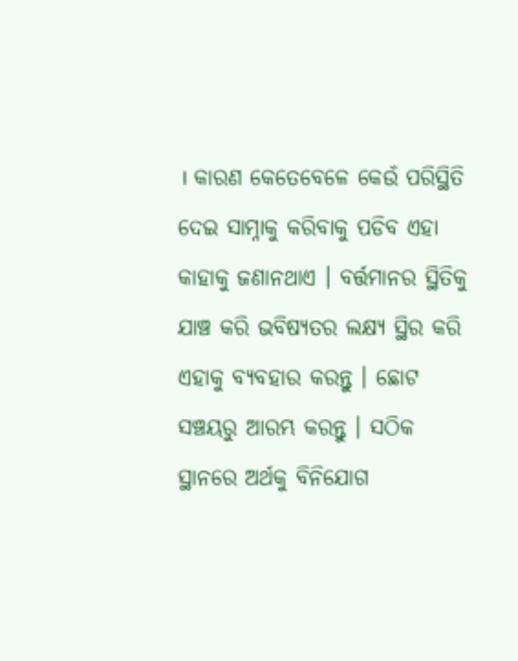। କାରଣ କେତେବେଳେ କେଉଁ ପରିସ୍ଥିତି ଦେଇ ସାମ୍ନାକୁ କରିବାକୁ ପଡିବ ଏହା କାହାକୁ ଜଣାନଥାଏ । ବର୍ତ୍ତମାନର ସ୍ଥିତିକୁ ଯାଞ୍ଚ କରି ଭବିଷ୍ୟତର ଲକ୍ଷ୍ୟ ସ୍ଥିର କରି ଏହାକୁ ବ୍ୟବହାର କରନ୍ତୁ । ଛୋଟ ସଞ୍ଚୟରୁ ଆରମ୍ଭ କରନ୍ତୁ । ସଠିକ ସ୍ଥାନରେ ଅର୍ଥକୁ ବିନିଯୋଗ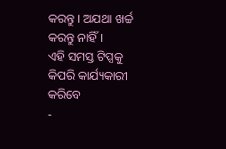କରନ୍ତୁ । ଅଯଥା ଖର୍ଚ୍ଚ କରନ୍ତୁ ନାହିଁ ।
ଏହି ସମସ୍ତ ଟିପ୍ସକୁ କିପରି କାର୍ଯ୍ୟକାରୀ କରିବେ
-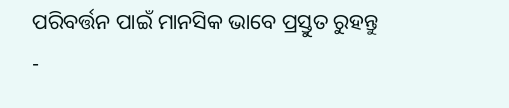ପରିବର୍ତ୍ତନ ପାଇଁ ମାନସିକ ଭାବେ ପ୍ରସ୍ତୁତ ରୁହନ୍ତୁ
-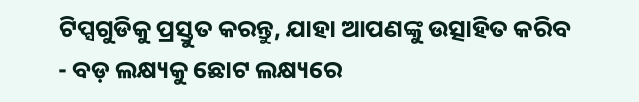ଟିପ୍ସଗୁଡିକୁ ପ୍ରସ୍ତୁତ କରନ୍ତୁ, ଯାହା ଆପଣଙ୍କୁ ଉତ୍ସାହିତ କରିବ
- ବଡ଼ ଲକ୍ଷ୍ୟକୁ ଛୋଟ ଲକ୍ଷ୍ୟରେ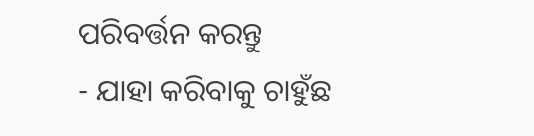ପରିବର୍ତ୍ତନ କରନ୍ତୁ
- ଯାହା କରିବାକୁ ଚାହୁଁଛ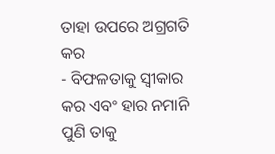ତାହା ଉପରେ ଅଗ୍ରଗତି କର
- ବିଫଳତାକୁ ସ୍ବୀକାର କର ଏବଂ ହାର ନମାନି ପୁଣି ତାକୁ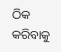ଠିକ କରିବାକୁ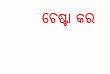ଚେଷ୍ଟା କର